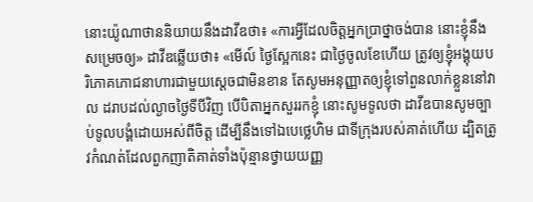នោះយ៉ូណាថាននិយាយនឹងដាវីឌថា៖ «ការអ្វីដែលចិត្តអ្នកប្រាថ្នាចង់បាន នោះខ្ញុំនឹងសម្រេចឲ្យ» ដាវីឌឆ្លើយថា៖ «មើល៍ ថ្ងៃស្អែកនេះ ជាថ្ងៃចូលខែហើយ ត្រូវឲ្យខ្ញុំអង្គុយបរិភោគភោជនាហារជាមួយស្តេចជាមិនខាន តែសូមអនុញ្ញាតឲ្យខ្ញុំទៅពួនលាក់ខ្លួននៅវាល ដរាបដល់ល្ងាចថ្ងៃទីបីវិញ បើបិតាអ្នកសួររកខ្ញុំ នោះសូមទូលថា ដាវីឌបានសូមច្បាប់ទូលបង្គំដោយអស់ពីចិត្ត ដើម្បីនឹងទៅឯបេថ្លេហិម ជាទីក្រុងរបស់គាត់ហើយ ដ្បិតត្រូវកំណត់ដែលពួកញាតិគាត់ទាំងប៉ុន្មានថ្វាយយញ្ញ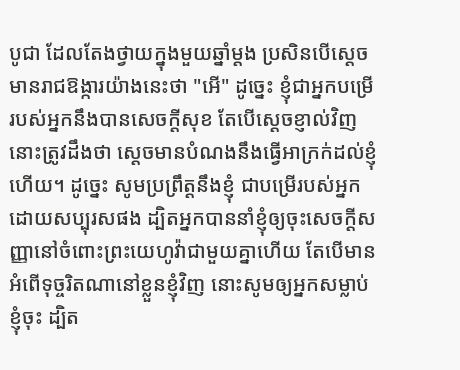បូជា ដែលតែងថ្វាយក្នុងមួយឆ្នាំម្តង ប្រសិនបើស្ដេចមានរាជឱង្ការយ៉ាងនេះថា "អើ" ដូច្នេះ ខ្ញុំជាអ្នកបម្រើរបស់អ្នកនឹងបានសេចក្ដីសុខ តែបើស្ដេចខ្ញាល់វិញ នោះត្រូវដឹងថា ស្ដេចមានបំណងនឹងធ្វើអាក្រក់ដល់ខ្ញុំហើយ។ ដូច្នេះ សូមប្រព្រឹត្តនឹងខ្ញុំ ជាបម្រើរបស់អ្នកដោយសប្បុរសផង ដ្បិតអ្នកបាននាំខ្ញុំឲ្យចុះសេចក្ដីសញ្ញានៅចំពោះព្រះយេហូវ៉ាជាមួយគ្នាហើយ តែបើមានអំពើទុច្ចរិតណានៅខ្លួនខ្ញុំវិញ នោះសូមឲ្យអ្នកសម្លាប់ខ្ញុំចុះ ដ្បិត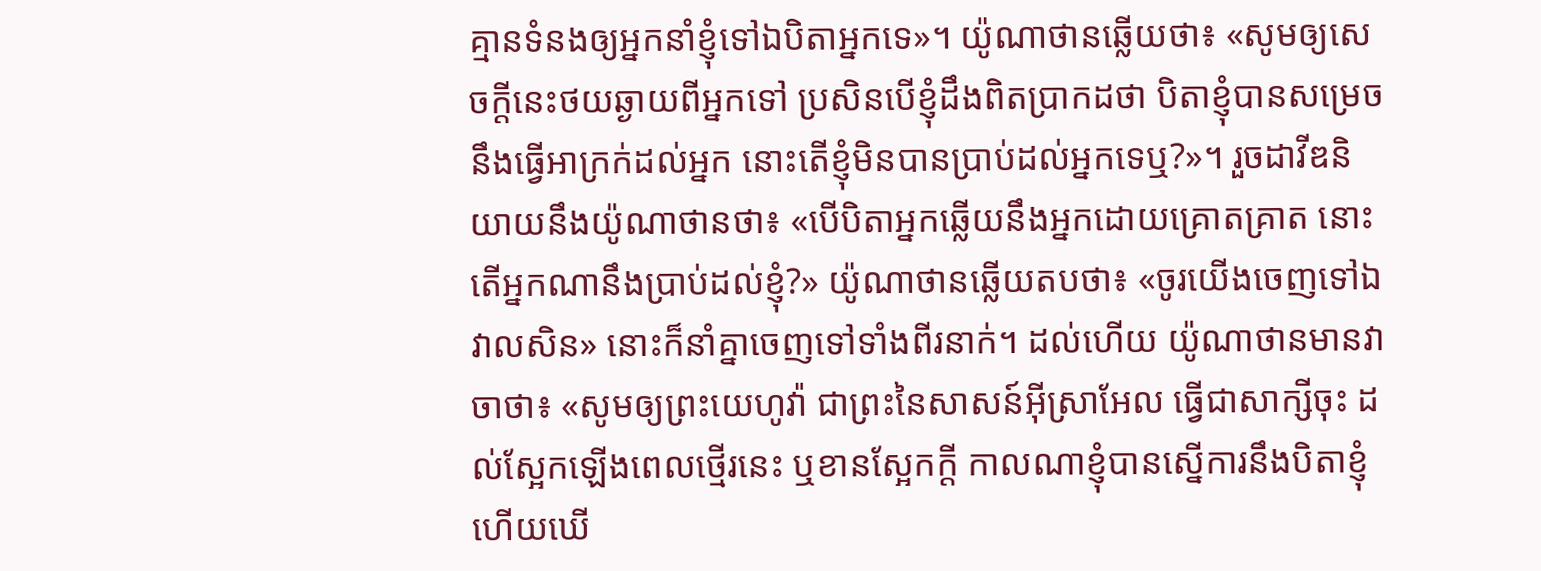គ្មានទំនងឲ្យអ្នកនាំខ្ញុំទៅឯបិតាអ្នកទេ»។ យ៉ូណាថានឆ្លើយថា៖ «សូមឲ្យសេចក្ដីនេះថយឆ្ងាយពីអ្នកទៅ ប្រសិនបើខ្ញុំដឹងពិតប្រាកដថា បិតាខ្ញុំបានសម្រេចនឹងធ្វើអាក្រក់ដល់អ្នក នោះតើខ្ញុំមិនបានប្រាប់ដល់អ្នកទេឬ?»។ រួចដាវីឌនិយាយនឹងយ៉ូណាថានថា៖ «បើបិតាអ្នកឆ្លើយនឹងអ្នកដោយគ្រោតគ្រាត នោះតើអ្នកណានឹងប្រាប់ដល់ខ្ញុំ?» យ៉ូណាថានឆ្លើយតបថា៖ «ចូរយើងចេញទៅឯវាលសិន» នោះក៏នាំគ្នាចេញទៅទាំងពីរនាក់។ ដល់ហើយ យ៉ូណាថានមានវាចាថា៖ «សូមឲ្យព្រះយេហូវ៉ា ជាព្រះនៃសាសន៍អ៊ីស្រាអែល ធ្វើជាសាក្សីចុះ ដល់ស្អែកឡើងពេលថ្មើរនេះ ឬខានស្អែកក្តី កាលណាខ្ញុំបានស្នើការនឹងបិតាខ្ញុំ ហើយឃើ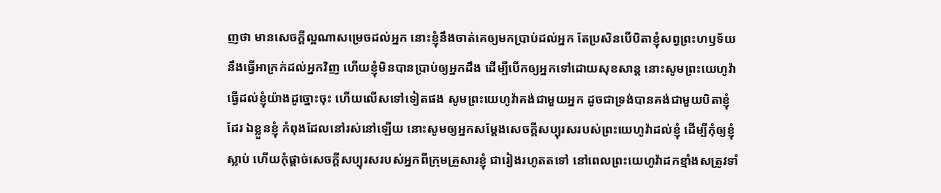ញថា មានសេចក្ដីល្អណាសម្រេចដល់អ្នក នោះខ្ញុំនឹងចាត់គេឲ្យមកប្រាប់ដល់អ្នក តែប្រសិនបើបិតាខ្ញុំសព្វព្រះហឫទ័យនឹងធ្វើអាក្រក់ដល់អ្នកវិញ ហើយខ្ញុំមិនបានប្រាប់ឲ្យអ្នកដឹង ដើម្បីបើកឲ្យអ្នកទៅដោយសុខសាន្ត នោះសូមព្រះយេហូវ៉ាធ្វើដល់ខ្ញុំយ៉ាងដូច្នោះចុះ ហើយលើសទៅទៀតផង សូមព្រះយេហូវ៉ាគង់ជាមួយអ្នក ដូចជាទ្រង់បានគង់ជាមួយបិតាខ្ញុំដែរ ឯខ្លួនខ្ញុំ កំពុងដែលនៅរស់នៅឡើយ នោះសូមឲ្យអ្នកសម្ដែងសេចក្ដីសប្បុរសរបស់ព្រះយេហូវ៉ាដល់ខ្ញុំ ដើម្បីកុំឲ្យខ្ញុំស្លាប់ ហើយកុំផ្តាច់សេចក្ដីសប្បុរសរបស់អ្នកពីក្រុមគ្រួសារខ្ញុំ ជារៀងរហូតតទៅ នៅពេលព្រះយេហូវ៉ាដកខ្មាំងសត្រូវទាំ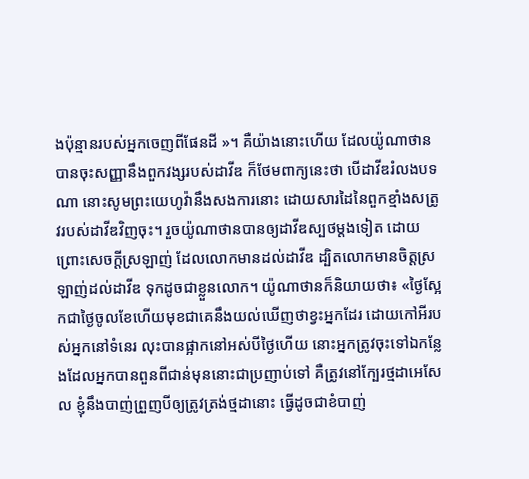ងប៉ុន្មានរបស់អ្នកចេញពីផែនដី »។ គឺយ៉ាងនោះហើយ ដែលយ៉ូណាថានបានចុះសញ្ញានឹងពួកវង្សរបស់ដាវីឌ ក៏ថែមពាក្យនេះថា បើដាវីឌរំលងបទណា នោះសូមព្រះយេហូវ៉ានឹងសងការនោះ ដោយសារដៃនៃពួកខ្មាំងសត្រូវរបស់ដាវីឌវិញចុះ។ រួចយ៉ូណាថានបានឲ្យដាវីឌស្បថម្តងទៀត ដោយព្រោះសេចក្ដីស្រឡាញ់ ដែលលោកមានដល់ដាវីឌ ដ្បិតលោកមានចិត្តស្រឡាញ់ដល់ដាវីឌ ទុកដូចជាខ្លួនលោក។ យ៉ូណាថានក៏និយាយថា៖ «ថ្ងៃស្អែកជាថ្ងៃចូលខែហើយមុខជាគេនឹងយល់ឃើញថាខ្វះអ្នកដែរ ដោយកៅអីរបស់អ្នកនៅទំនេរ លុះបានផ្អាកនៅអស់បីថ្ងៃហើយ នោះអ្នកត្រូវចុះទៅឯកន្លែងដែលអ្នកបានពួនពីជាន់មុននោះជាប្រញាប់ទៅ គឺត្រូវនៅក្បែរថ្មដាអេសែល ខ្ញុំនឹងបាញ់ព្រួញបីឲ្យត្រូវត្រង់ថ្មដានោះ ធ្វើដូចជាខំបាញ់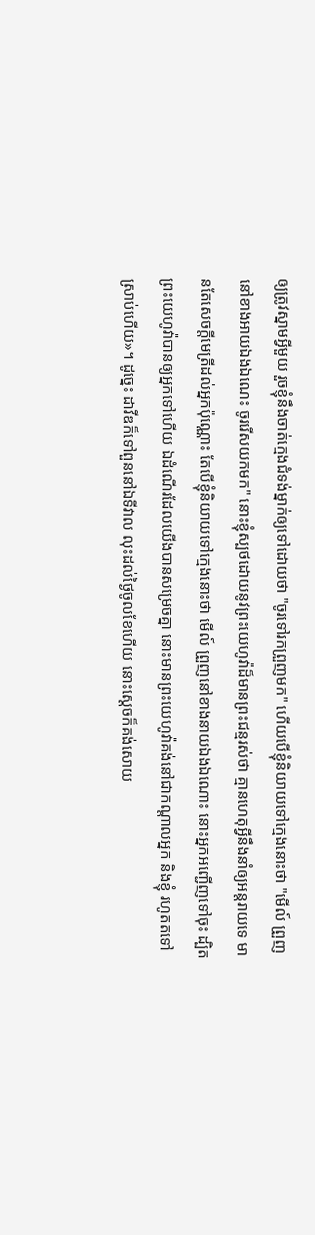ឲ្យត្រូវស្នាមអ្វីមួយ រួចខ្ញុំនឹងចាត់ក្មេងជំទង់ម្នាក់ឲ្យទៅដោយថា "ចូរទៅរកព្រួញមក" ហើយបើខ្ញុំនិយាយទៅក្មេងនោះថា "មើល៍ ព្រួញនៅខាងអាយឯងឯណេះ ចូររើសយកមក" នោះខ្ញុំស្បថដោយនូវព្រះយេហូវ៉ាដ៏មានព្រះជន្មរស់ថា គ្មានហេតុអ្វីនឹងនាំឲ្យអន្តរាយទេ មានតែសេចក្ដីមេត្រីដល់អ្នកប៉ុណ្ណោះ តែបើខ្ញុំនិយាយទៅក្មេងនោះថា មើល៍ ព្រួញនៅខាងនាយឯងឯណោះ នោះអ្នកអញ្ជើញទៅចុះ ដ្បិតព្រះយេហូវ៉ាបានឲ្យអ្នកទៅហើយ ឯដំណើរដែលយើងបានសម្រេចគ្នា នោះមានព្រះយេហូវ៉ាគង់នៅជាកណ្ដាលអ្នក និងខ្ញុំ រហូតតទៅស្រាប់ហើយ»។ ដូច្នេះ ដាវីឌក៏ទៅពួននៅឯទីវាល លុះដល់ថ្ងៃចូលខែហើយ នោះស្ដេចក៏គង់សោយ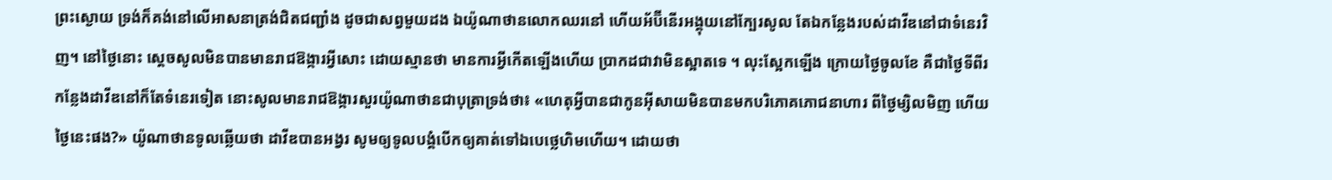ព្រះស្ងោយ ទ្រង់ក៏គង់នៅលើអាសនាត្រង់ជិតជញ្ជាំង ដូចជាសព្វមួយដង ឯយ៉ូណាថានលោកឈរនៅ ហើយអ័ប៊ីនើរអង្គុយនៅក្បែរសូល តែឯកន្លែងរបស់ដាវីឌនៅជាទំនេរវិញ។ នៅថ្ងៃនោះ ស្ដេចសូលមិនបានមានរាជឱង្ការអ្វីសោះ ដោយស្មានថា មានការអ្វីកើតឡើងហើយ ប្រាកដជាវាមិនស្អាតទេ ។ លុះស្អែកឡើង ក្រោយថ្ងៃចូលខែ គឺជាថ្ងៃទីពីរ កន្លែងដាវីឌនៅក៏តែទំនេរទៀត នោះសូលមានរាជឱង្ការសួរយ៉ូណាថានជាបុត្រាទ្រង់ថា៖ «ហេតុអ្វីបានជាកូនអ៊ីសាយមិនបានមកបរិភោគភោជនាហារ ពីថ្ងៃម្សិលមិញ ហើយថ្ងៃនេះផង?» យ៉ូណាថានទូលឆ្លើយថា ដាវីឌបានអង្វរ សូមឲ្យទូលបង្គំបើកឲ្យគាត់ទៅឯបេថ្លេហិមហើយ។ ដោយថា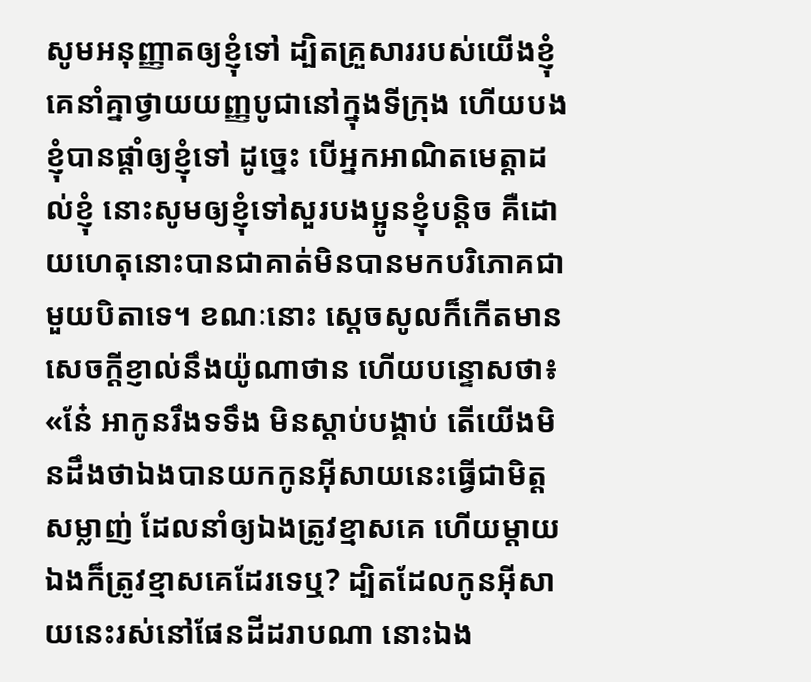សូមអនុញ្ញាតឲ្យខ្ញុំទៅ ដ្បិតគ្រួសាររបស់យើងខ្ញុំ គេនាំគ្នាថ្វាយយញ្ញបូជានៅក្នុងទីក្រុង ហើយបងខ្ញុំបានផ្តាំឲ្យខ្ញុំទៅ ដូច្នេះ បើអ្នកអាណិតមេត្តាដល់ខ្ញុំ នោះសូមឲ្យខ្ញុំទៅសួរបងប្អូនខ្ញុំបន្តិច គឺដោយហេតុនោះបានជាគាត់មិនបានមកបរិភោគជាមួយបិតាទេ។ ខណៈនោះ ស្ដេចសូលក៏កើតមានសេចក្ដីខ្ញាល់នឹងយ៉ូណាថាន ហើយបន្ទោសថា៖ «នែ៎ អាកូនរឹងទទឹង មិនស្ដាប់បង្គាប់ តើយើងមិនដឹងថាឯងបានយកកូនអ៊ីសាយនេះធ្វើជាមិត្តសម្លាញ់ ដែលនាំឲ្យឯងត្រូវខ្មាសគេ ហើយម្តាយឯងក៏ត្រូវខ្មាសគេដែរទេឬ? ដ្បិតដែលកូនអ៊ីសាយនេះរស់នៅផែនដីដរាបណា នោះឯង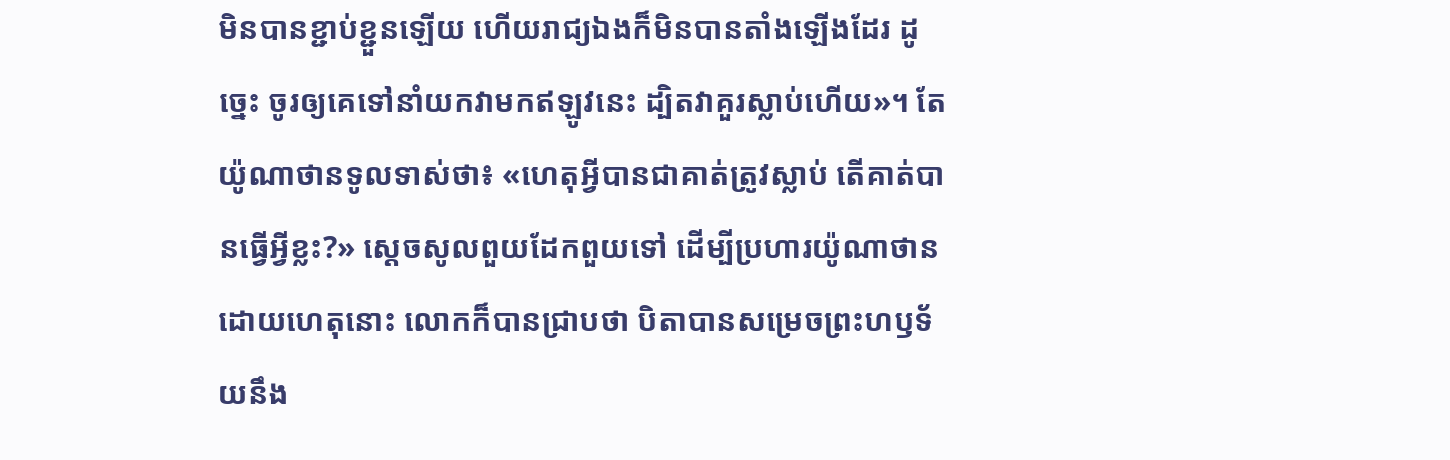មិនបានខ្ជាប់ខ្ជួនឡើយ ហើយរាជ្យឯងក៏មិនបានតាំងឡើងដែរ ដូច្នេះ ចូរឲ្យគេទៅនាំយកវាមកឥឡូវនេះ ដ្បិតវាគួរស្លាប់ហើយ»។ តែយ៉ូណាថានទូលទាស់ថា៖ «ហេតុអ្វីបានជាគាត់ត្រូវស្លាប់ តើគាត់បានធ្វើអ្វីខ្លះ?» ស្ដេចសូលពួយដែកពួយទៅ ដើម្បីប្រហារយ៉ូណាថាន ដោយហេតុនោះ លោកក៏បានជ្រាបថា បិតាបានសម្រេចព្រះហឫទ័យនឹង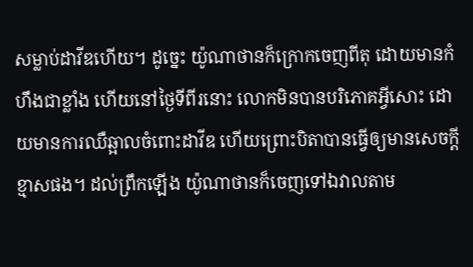សម្លាប់ដាវីឌហើយ។ ដូច្នេះ យ៉ូណាថានក៏ក្រោកចេញពីតុ ដោយមានកំហឹងជាខ្លាំង ហើយនៅថ្ងៃទីពីរនោះ លោកមិនបានបរិភោគអ្វីសោះ ដោយមានការឈឺឆ្អាលចំពោះដាវីឌ ហើយព្រោះបិតាបានធ្វើឲ្យមានសេចក្ដីខ្មាសផង។ ដល់ព្រឹកឡើង យ៉ូណាថានក៏ចេញទៅឯវាលតាម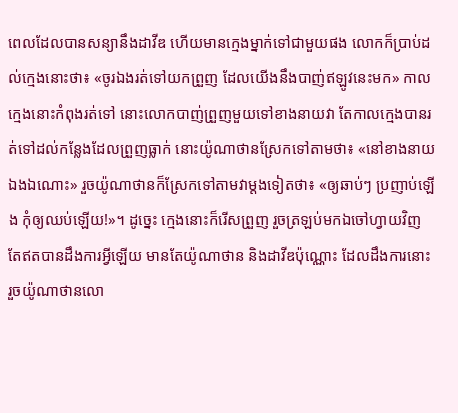ពេលដែលបានសន្យានឹងដាវីឌ ហើយមានក្មេងម្នាក់ទៅជាមួយផង លោកក៏ប្រាប់ដល់ក្មេងនោះថា៖ «ចូរឯងរត់ទៅយកព្រួញ ដែលយើងនឹងបាញ់ឥឡូវនេះមក» កាលក្មេងនោះកំពុងរត់ទៅ នោះលោកបាញ់ព្រួញមួយទៅខាងនាយវា តែកាលក្មេងបានរត់ទៅដល់កន្លែងដែលព្រួញធ្លាក់ នោះយ៉ូណាថានស្រែកទៅតាមថា៖ «នៅខាងនាយឯងឯណោះ» រួចយ៉ូណាថានក៏ស្រែកទៅតាមវាម្តងទៀតថា៖ «ឲ្យឆាប់ៗ ប្រញាប់ឡើង កុំឲ្យឈប់ឡើយ!»។ ដូច្នេះ ក្មេងនោះក៏រើសព្រួញ រួចត្រឡប់មកឯចៅហ្វាយវិញ តែឥតបានដឹងការអ្វីឡើយ មានតែយ៉ូណាថាន និងដាវីឌប៉ុណ្ណោះ ដែលដឹងការនោះ រួចយ៉ូណាថានលោ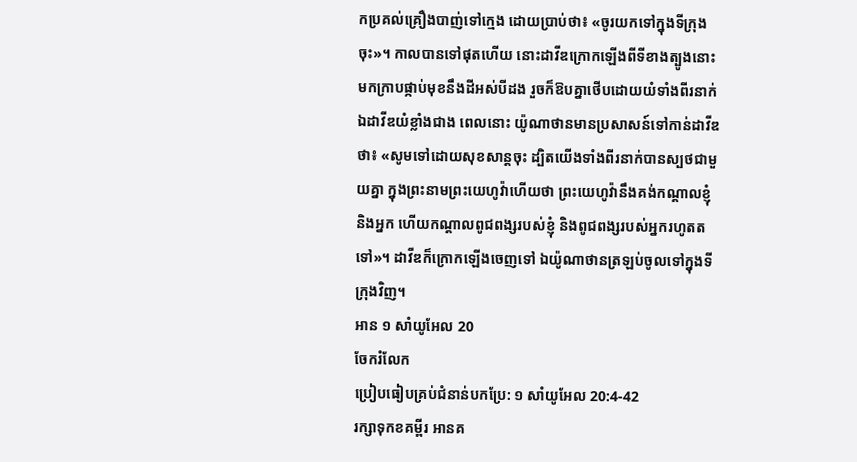កប្រគល់គ្រឿងបាញ់ទៅក្មេង ដោយប្រាប់ថា៖ «ចូរយកទៅក្នុងទីក្រុងចុះ»។ កាលបានទៅផុតហើយ នោះដាវីឌក្រោកឡើងពីទីខាងត្បូងនោះ មកក្រាបផ្កាប់មុខនឹងដីអស់បីដង រួចក៏ឱបគ្នាថើបដោយយំទាំងពីរនាក់ ឯដាវីឌយំខ្លាំងជាង ពេលនោះ យ៉ូណាថានមានប្រសាសន៍ទៅកាន់ដាវីឌថា៖ «សូមទៅដោយសុខសាន្តចុះ ដ្បិតយើងទាំងពីរនាក់បានស្បថជាមួយគ្នា ក្នុងព្រះនាមព្រះយេហូវ៉ាហើយថា ព្រះយេហូវ៉ានឹងគង់កណ្ដាលខ្ញុំ និងអ្នក ហើយកណ្ដាលពូជពង្សរបស់ខ្ញុំ និងពូជពង្សរបស់អ្នករហូតតទៅ»។ ដាវីឌក៏ក្រោកឡើងចេញទៅ ឯយ៉ូណាថានត្រឡប់ចូលទៅក្នុងទីក្រុងវិញ។
អាន ១ សាំយូអែល 20
ចែករំលែក
ប្រៀបធៀបគ្រប់ជំនាន់បកប្រែ: ១ សាំយូអែល 20:4-42
រក្សាទុកខគម្ពីរ អានគ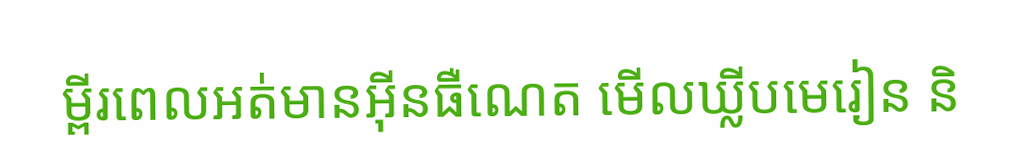ម្ពីរពេលអត់មានអ៊ីនធឺណេត មើលឃ្លីបមេរៀន និ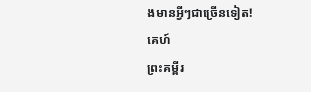ងមានអ្វីៗជាច្រើនទៀត!
គេហ៍
ព្រះគម្ពីរ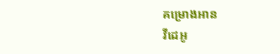គម្រោងអាន
វីដេអូ